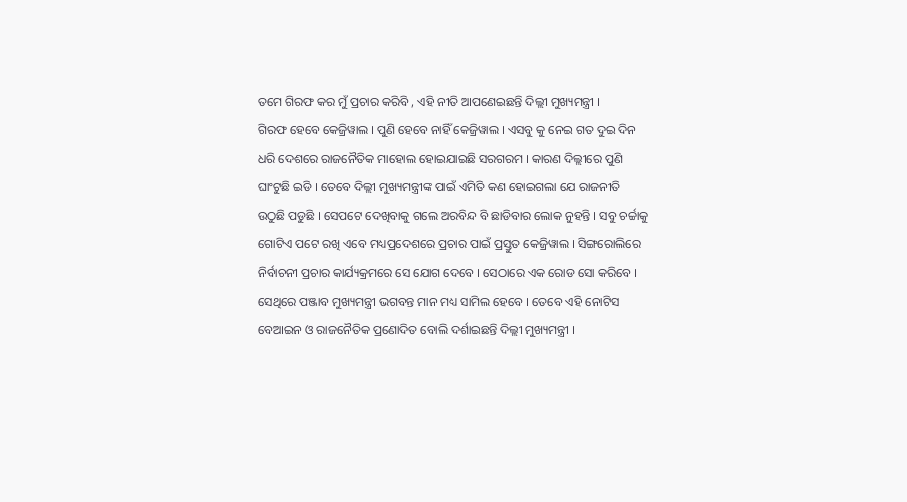ତମେ ଗିରଫ କର ମୁଁ ପ୍ରଚାର କରିବି , ଏହି ନୀତି ଆପଣେଇଛନ୍ତି ଦିଲ୍ଲୀ ମୁଖ୍ୟମନ୍ତ୍ରୀ ।
ଗିରଫ ହେବେ କେଜ୍ରିୱାଲ । ପୁଣି ହେବେ ନାହିଁ କେଜ୍ରିୱାଲ । ଏସବୁ କୁ ନେଇ ଗତ ଦୁଇ ଦିନ ଧରି ଦେଶରେ ରାଜନୈତିକ ମାହୋଲ ହୋଇଯାଇଛି ସରଗରମ । କାରଣ ଦିଲ୍ଲୀରେ ପୁଣି ଘାଂଟୁଛି ଇଡି । ତେବେ ଦିଲ୍ଲୀ ମୁଖ୍ୟମନ୍ତ୍ରୀଙ୍କ ପାଇଁ ଏମିତି କଣ ହୋଇଗଲା ଯେ ରାଜନୀତି ଉଠୁଛି ପଡୁଛି । ସେପଟେ ଦେଖିବାକୁ ଗଲେ ଅରବିନ୍ଦ ବି ଛାଡିବାର ଲୋକ ନୁହନ୍ତି । ସବୁ ଚର୍ଚ୍ଚାକୁ ଗୋଟିଏ ପଟେ ରଖି ଏବେ ମଧ୍ୟପ୍ରଦେଶରେ ପ୍ରଚାର ପାଇଁ ପ୍ରସ୍ତୁତ କେଜ୍ରିୱାଲ । ସିଙ୍ଗରୋଲିରେ ନିର୍ବାଚନୀ ପ୍ରଚାର କାର୍ଯ୍ୟକ୍ରମରେ ସେ ଯୋଗ ଦେବେ । ସେଠାରେ ଏକ ରୋଡ ସୋ କରିବେ । ସେଥିରେ ପଞ୍ଜାବ ମୁଖ୍ୟମନ୍ତ୍ରୀ ଭଗବନ୍ତ ମାନ ମଧ୍ୟ ସାମିଲ ହେବେ । ତେବେ ଏହି ନୋଟିସ ବେଆଇନ ଓ ରାଜନୈତିକ ପ୍ରଣୋଦିତ ବୋଲି ଦର୍ଶାଇଛନ୍ତି ଦିଲ୍ଲୀ ମୁଖ୍ୟମନ୍ତ୍ରୀ ।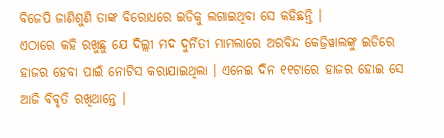ବିଜେପି ଜାଣିଶୁଣି ତାଙ୍କ ବିରୋଧରେ ଇଡିକୁ ଲଗାଇଥିବା ସେ କହିଛନ୍ତି ।
ଏଠାରେ କହି ରଖୁଛୁ ଯେ ଦିଲ୍ଲୀ ମଦ ଦୁର୍ନିତୀ ମାମଲାରେ ଅରବିନ୍ଦ କେଜ୍ରିୱାଲଙ୍କୁ ଇଡିରେ ହାଜର ହେବା ପାଇଁ ନୋଟିସ କରାଯାଇଥିଲା । ଏନେଇ ଦିନ ୧୧ଟାରେ ହାଜର ହୋଇ ସେ ଆଜି ବିବୃତି ରଖିଥାନ୍ତେ ।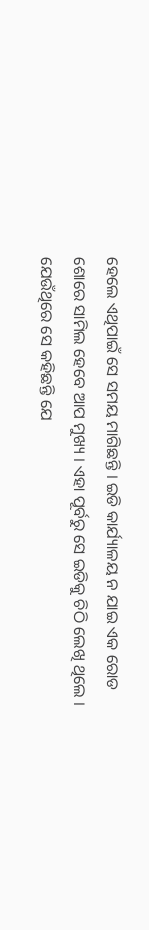ହେଲେ ଏଥିପାଇଁ ସେ ସମୟ ମାଗିଛନ୍ତି । ଇଡି କାର୍ଯ୍ୟାଳୟ ନ ଯାଇ ଏକ ରୋଡ ଶୋରେ ସାମିଲ ହେବେ ଆପ ମୁଖ୍ୟ । ଏହା ପୂର୍ବରୁ ସେ ଇଡିକୁ ଚିଠି ଲେଖି ଥିଲେ । ଯେଉଁଥିରେ ସେ କହିଛନ୍ତି ଯେ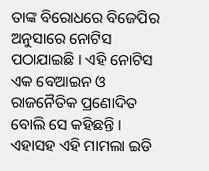ତାଙ୍କ ବିରୋଧରେ ବିଜେପିର ଅନୁସାରେ ନୋଟିସ ପଠାଯାଇଛି । ଏହି ନୋଟିସ ଏକ ବେଆଇନ ଓ ରାଜନୈତିକ ପ୍ରଣୋଦିତ ବୋଲି ସେ କହିଛନ୍ତି । ଏହାସହ ଏହି ମାମଲା ଇଡି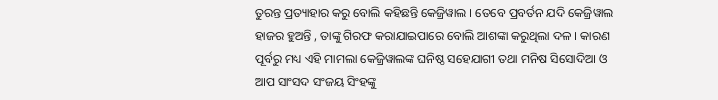ତୁରନ୍ତ ପ୍ରତ୍ୟାହାର କରୁ ବୋଲି କହିଛନ୍ତି କେଜ୍ରିୱାଲ । ତେବେ ପ୍ରବର୍ତନ ଯଦି କେଜ୍ରିୱାଲ ହାଜର ହୁଅନ୍ତି , ତାଙ୍କୁ ଗିରଫ କରାଯାଇପାରେ ବୋଲି ଆଶଙ୍କା କରୁଥିଲା ଦଳ । କାରଣ ପୂର୍ବରୁ ମଧ୍ୟ ଏହି ମାମଲା କେଜ୍ରିୱାଲଙ୍କ ଘନିଷ୍ଠ ସହେଯାଗୀ ତଥା ମନିଷ ସିସୋଦିଆ ଓ ଆପ ସାଂସଦ ସଂଜୟ ସିଂହଙ୍କୁ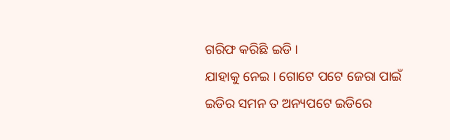ଗରିଫ କରିଛି ଇଡି ।
ଯାହାକୁ ନେଇ । ଗୋଟେ ପଟେ ଜେରା ପାଇଁ ଇଡିର ସମନ ତ ଅନ୍ୟପଟେ ଇଡିରେ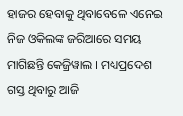ହାଜର ହେବାକୁ ଥିବାବେଳେ ଏନେଇ ନିଜ ଓକିଲଙ୍କ ଜରିଆରେ ସମୟ ମାଗିଛନ୍ତି କେଜ୍ରିୱାଲ । ମଧ୍ୟପ୍ରଦେଶ ଗସ୍ତ ଥିବାରୁ ଆଜି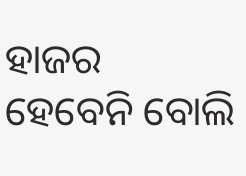ହାଜର ହେବେନି ବୋଲି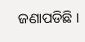ଜଣାପଡିଛି ।